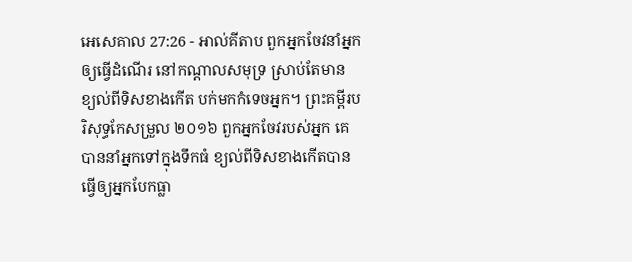អេសេគាល 27:26 - អាល់គីតាប ពួកអ្នកចែវនាំអ្នកឲ្យធ្វើដំណើរ នៅកណ្ដាលសមុទ្រ ស្រាប់តែមាន ខ្យល់ពីទិសខាងកើត បក់មកកំទេចអ្នក។ ព្រះគម្ពីរបរិសុទ្ធកែសម្រួល ២០១៦ ពួកអ្នកចែវរបស់អ្នក គេបាននាំអ្នកទៅក្នុងទឹកធំ ខ្យល់ពីទិសខាងកើតបានធ្វើឲ្យអ្នកបែកធ្លា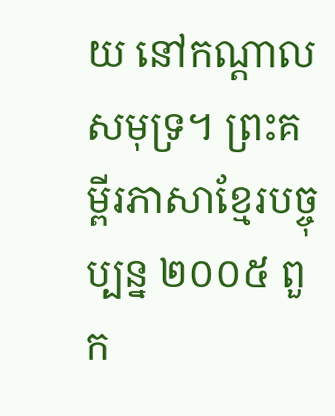យ នៅកណ្ដាលសមុទ្រ។ ព្រះគម្ពីរភាសាខ្មែរបច្ចុប្បន្ន ២០០៥ ពួក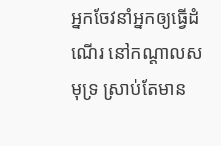អ្នកចែវនាំអ្នកឲ្យធ្វើដំណើរ នៅកណ្ដាលសមុទ្រ ស្រាប់តែមាន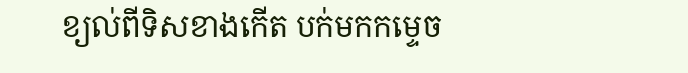ខ្យល់ពីទិសខាងកើត បក់មកកម្ទេច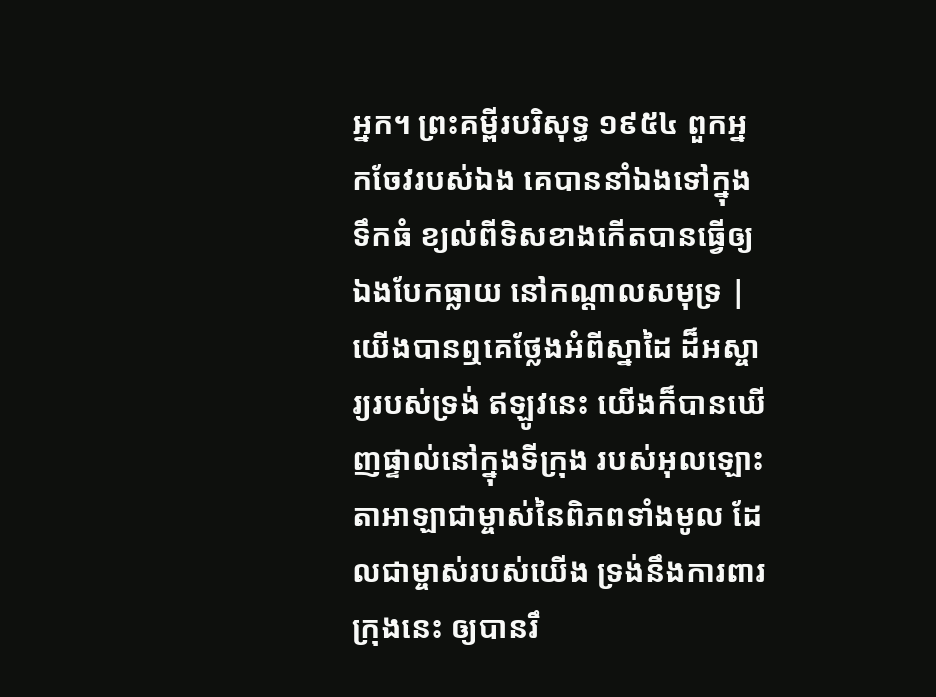អ្នក។ ព្រះគម្ពីរបរិសុទ្ធ ១៩៥៤ ពួកអ្នកចែវរបស់ឯង គេបាននាំឯងទៅក្នុងទឹកធំ ខ្យល់ពីទិសខាងកើតបានធ្វើឲ្យឯងបែកធ្លាយ នៅកណ្តាលសមុទ្រ |
យើងបានឮគេថ្លែងអំពីស្នាដៃ ដ៏អស្ចារ្យរបស់ទ្រង់ ឥឡូវនេះ យើងក៏បានឃើញផ្ទាល់នៅក្នុងទីក្រុង របស់អុលឡោះតាអាឡាជាម្ចាស់នៃពិភពទាំងមូល ដែលជាម្ចាស់របស់យើង ទ្រង់នឹងការពារ ក្រុងនេះ ឲ្យបានរឹ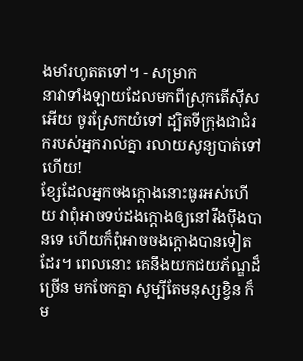ងមាំរហូតតទៅ។ - សម្រាក
នាវាទាំងឡាយដែលមកពីស្រុកតើស៊ីសអើយ ចូរស្រែកយំទៅ ដ្បិតទីក្រុងជាជំរករបស់អ្នករាល់គ្នា រលាយសូន្យបាត់ទៅហើយ!
ខ្សែដែលអ្នកចងក្ដោងនោះធូរអស់ហើយ វាពុំអាចទប់ដងក្ដោងឲ្យនៅរឹងប៉ឹងបានទេ ហើយក៏ពុំអាចចងក្ដោងបានទៀតដែរ។ ពេលនោះ គេនឹងយកជយភ័ណ្ឌដ៏ច្រើន មកចែកគ្នា សូម្បីតែមនុស្សខ្វិន ក៏ម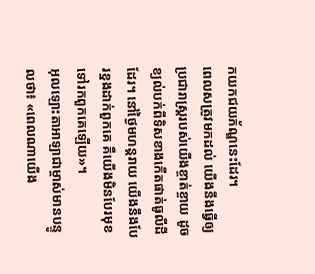កយកជយភ័ណ្ឌនេះដែរ។
ពេលសត្រូវមកដល់ យើងនឹងធ្វើឲ្យ ប្រជារាស្ត្ររបស់យើងខ្ចាត់ខ្ចាយ ដូចខ្យល់បក់ពីទិសខាងកើតផាត់ធូលីដីដែរ។ នៅថ្ងៃមហន្តរាយ យើងនឹងបែរខ្នងដាក់ពួកគេ គឺយើងមិនបែរមុខទៅរកពួកគេឡើយ»។
អុលឡោះតាអាឡាជាម្ចាស់មានបន្ទូលថា៖ «ពេលណាយើង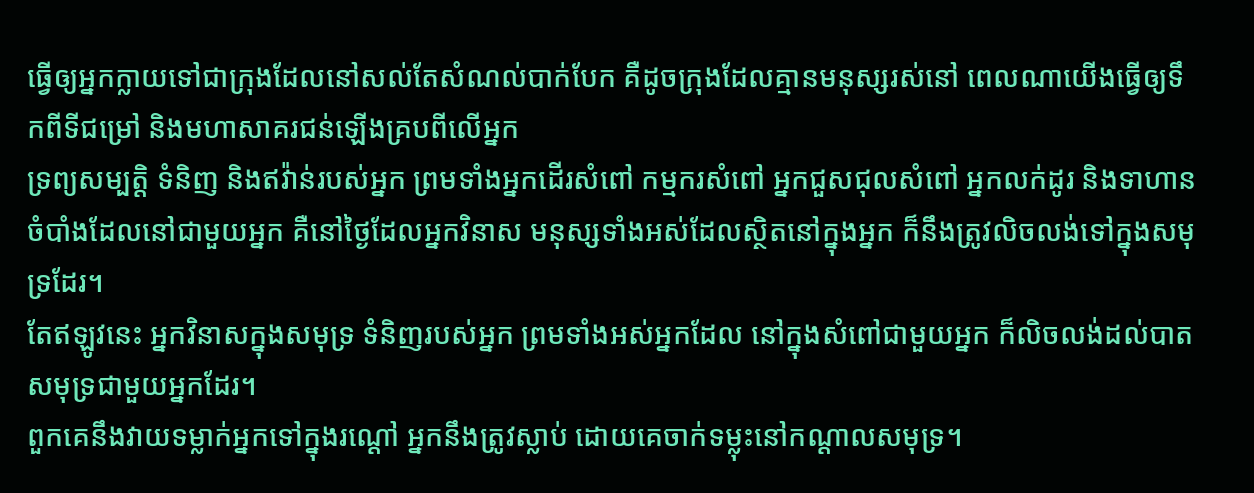ធ្វើឲ្យអ្នកក្លាយទៅជាក្រុងដែលនៅសល់តែសំណល់បាក់បែក គឺដូចក្រុងដែលគ្មានមនុស្សរស់នៅ ពេលណាយើងធ្វើឲ្យទឹកពីទីជម្រៅ និងមហាសាគរជន់ឡើងគ្របពីលើអ្នក
ទ្រព្យសម្បត្តិ ទំនិញ និងឥវ៉ាន់របស់អ្នក ព្រមទាំងអ្នកដើរសំពៅ កម្មករសំពៅ អ្នកជួសជុលសំពៅ អ្នកលក់ដូរ និងទាហានចំបាំងដែលនៅជាមួយអ្នក គឺនៅថ្ងៃដែលអ្នកវិនាស មនុស្សទាំងអស់ដែលស្ថិតនៅក្នុងអ្នក ក៏នឹងត្រូវលិចលង់ទៅក្នុងសមុទ្រដែរ។
តែឥឡូវនេះ អ្នកវិនាសក្នុងសមុទ្រ ទំនិញរបស់អ្នក ព្រមទាំងអស់អ្នកដែល នៅក្នុងសំពៅជាមួយអ្នក ក៏លិចលង់ដល់បាតសមុទ្រជាមួយអ្នកដែរ។
ពួកគេនឹងវាយទម្លាក់អ្នកទៅក្នុងរណ្ដៅ អ្នកនឹងត្រូវស្លាប់ ដោយគេចាក់ទម្លុះនៅកណ្ដាលសមុទ្រ។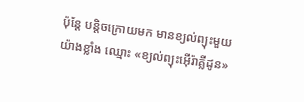ប៉ុន្ដែ បន្ដិចក្រោយមក មានខ្យល់ព្យុះមួយយ៉ាងខ្លាំង ឈ្មោះ «ខ្យល់ព្យុះអ៊ើរ៉ាគ្លីដូន»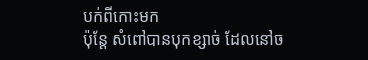បក់ពីកោះមក
ប៉ុន្ដែ សំពៅបានបុកខ្សាច់ ដែលនៅច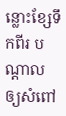ន្លោះខ្សែទឹកពីរ បណ្ដាលឲ្យសំពៅ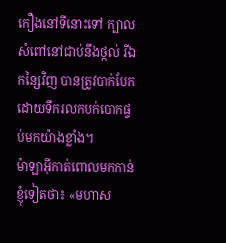កឿងនៅទីនោះទៅ ក្បាលសំពៅនៅជាប់នឹងថ្កល់ រីឯកន្សៃវិញ បានត្រូវបាក់បែក ដោយទឹករលកបក់បោកផ្ទប់មកយ៉ាងខ្លាំង។
ម៉ាឡាអ៊ីកាត់ពោលមកកាន់ខ្ញុំទៀតថា៖ «មហាស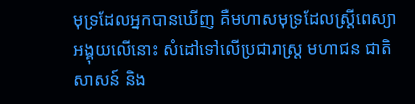មុទ្រដែលអ្នកបានឃើញ គឺមហាសមុទ្រដែលស្ដ្រីពេស្យាអង្គុយលើនោះ សំដៅទៅលើប្រជារាស្ដ្រ មហាជន ជាតិសាសន៍ និង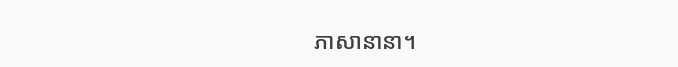ភាសានានា។